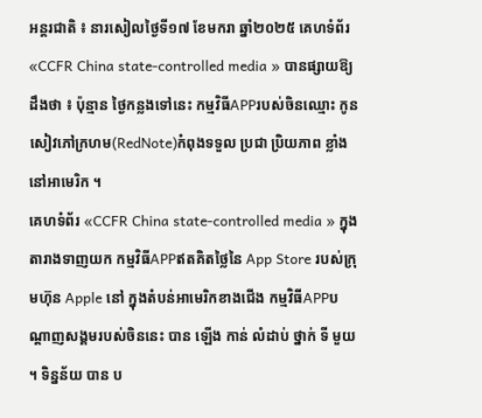អន្តរជាតិ ៖ នារសៀលថ្ងៃទី១៧ ខែមករា ឆ្នាំ២០២៥ គេហទំព័រ «CCFR China state-controlled media » បានផ្សាយឱ្យដឹងថា ៖ ប៉ុន្មាន ថ្ងៃកន្លងទៅនេះ កម្មវិធីAPPរបស់ចិនឈ្មោះ កូនសៀវភៅក្រហម(RedNote)កំពុងទទួល ប្រជា ប្រិយភាព ខ្លាំងនៅអាមេរិក ។
គេហទំព័រ «CCFR China state-controlled media » ក្នុងតារាងទាញយក កម្មវិធីAPPឥតគិតថ្លៃនៃ App Store របស់ក្រុមហ៊ុន Apple នៅ ក្នុងតំបន់អាមេរិកខាងជើង កម្មវិធីAPPបណ្ដាញសង្គមរបស់ចិននេះ បាន ឡើង កាន់ លំដាប់ ថ្នាក់ ទី មួយ ។ ទិន្នន័យ បាន ប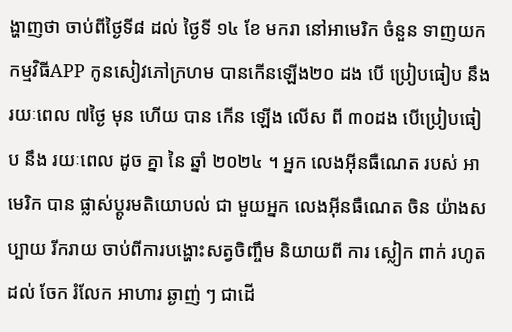ង្ហាញថា ចាប់ពីថ្ងៃទី៨ ដល់ ថ្ងៃទី ១៤ ខែ មករា នៅអាមេរិក ចំនួន ទាញយកកម្មវិធីAPP កូនសៀវភៅក្រហម បានកើនឡើង២០ ដង បើ ប្រៀបធៀប នឹង រយៈពេល ៧ថ្ងៃ មុន ហើយ បាន កើន ឡើង លើស ពី ៣០ដង បើប្រៀបធៀប នឹង រយៈពេល ដូច គ្នា នៃ ឆ្នាំ ២០២៤ ។ អ្នក លេងអ៊ីនធឺណេត របស់ អាមេរិក បាន ផ្លាស់ប្តូរមតិយោបល់ ជា មួយអ្នក លេងអ៊ីនធឺណេត ចិន យ៉ាងសប្បាយ រីករាយ ចាប់ពីការបង្ហោះសត្វចិញ្ចឹម និយាយពី ការ ស្លៀក ពាក់ រហូតដល់ ចែក រំលែក អាហារ ឆ្ងាញ់ ៗ ជាដើ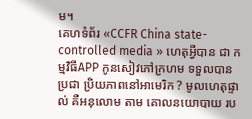ម។
គេហទំព័រ «CCFR China state-controlled media » ហេតុអ្វីបាន ជា កម្មវិធីAPP កូនសៀវភៅក្រហម ទទួលបាន ប្រជា ប្រិយភាពនៅអាមេរិក ? មូលហេតុផ្ទាល់ គឺអនុលោម តាម គោលនយោបាយ រប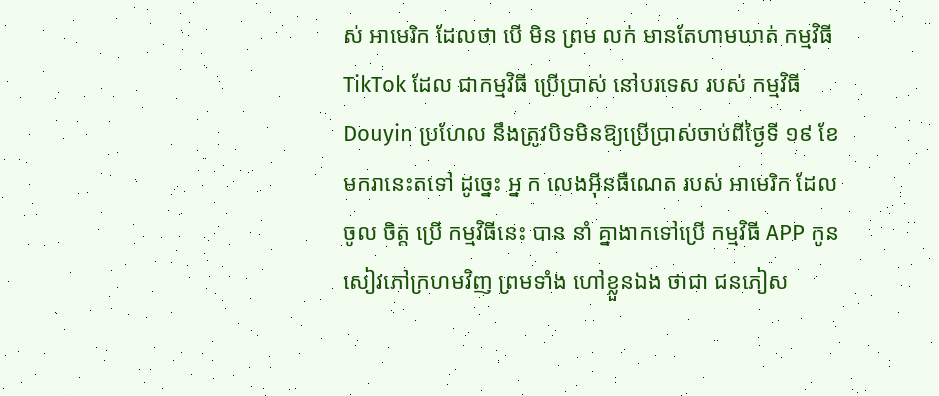ស់ អាមេរិក ដែលថា បើ មិន ព្រម លក់ មានតែហាមឃាត់ កម្មវិធី TikTok ដែល ជាកម្មវិធី ប្រើប្រាស់ នៅបរទេស របស់ កម្មវិធី Douyin ប្រហែល នឹងត្រូវបិទមិនឱ្យប្រើប្រាស់ចាប់ពីថ្ងៃទី ១៩ ខែ មករានេះតទៅ ដូច្នេះ អ្ន ក លេងអ៊ីនធឺណេត របស់ អាមេរិក ដែល ចូល ចិត្ត ប្រើ កម្មវិធីនេះ បាន នាំ គ្នាងាកទៅប្រើ កម្មវិធី APP កូនសៀវភៅក្រហមវិញ ព្រមទាំង ហៅខ្លួនឯង ថាជា ជនភៀស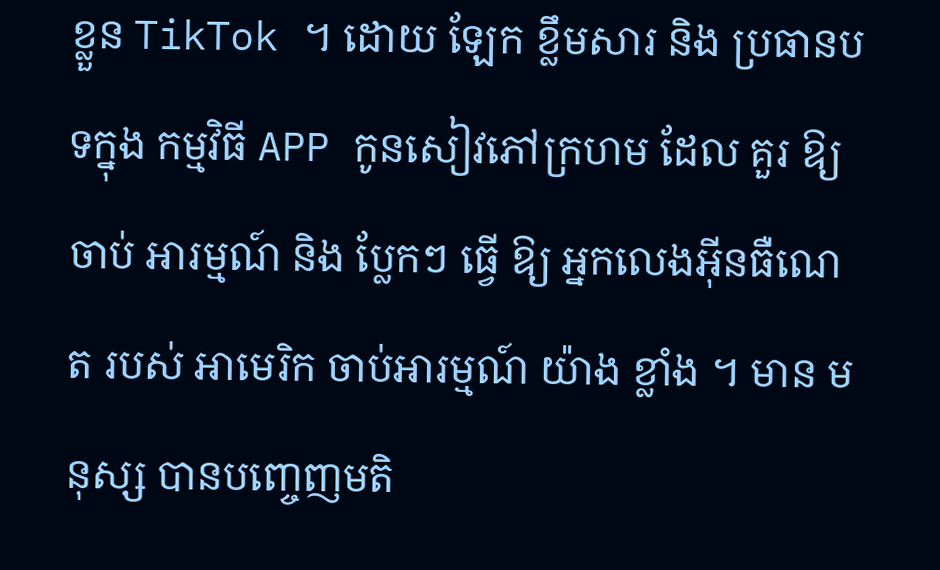ខ្លួន TikTok ។ ដោយ ឡែក ខ្លឹមសារ និង ប្រធានបទក្នុង កម្មវិធី APP កូនសៀវភៅក្រហម ដែល គួរ ឱ្យ ចាប់ អារម្មណ៍ និង ប្លែកៗ ធ្វើ ឱ្យ អ្នកលេងអ៊ីនធឺណេត របស់ អាមេរិក ចាប់អារម្មណ៍ យ៉ាង ខ្លាំង ។ មាន មនុស្ស បានបញ្ចេញមតិ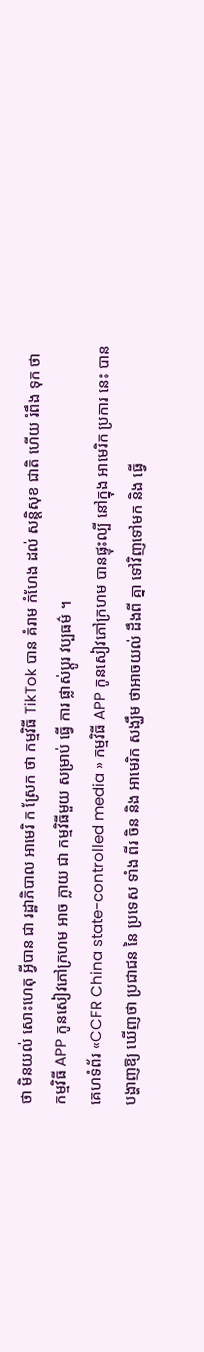ថា មិនយល់ សោះហេតុ អ្វីបាន ជា រដ្ឋាភិបាល អាមេរិ ក ស្រែក ថា កម្មវិធី TikTok បាន គំរាម កំហែង ដល់ សន្តិសុខ ជាតិ ហើយ រំពឹង ទុក ថា កម្មវិធី APP កូនសៀវភៅក្រហម អាច ក្លាយ ជា កម្មវិធីមួយ សម្រាប់ ធ្វើ ការ ផ្លាស់ប្តូរ វប្បធម៌ ។
គេហទំព័រ «CCFR China state-controlled media » កម្មវិធី APP កូនសៀវភៅក្រហម បានផ្ទុះល្បី នៅក្នុង អាមេរិក ប្រការ នេះ បាន បង្ហាញឱ្យ ឃើញថា ប្រជាជន នៃ ប្រទេស ទាំង ពីរ ចិន និង អាមេរិក សង្ឃឹម ថាអាចយល់ ដឹងពី គ្នា ទៅវិញទៅមក និង ធ្វើ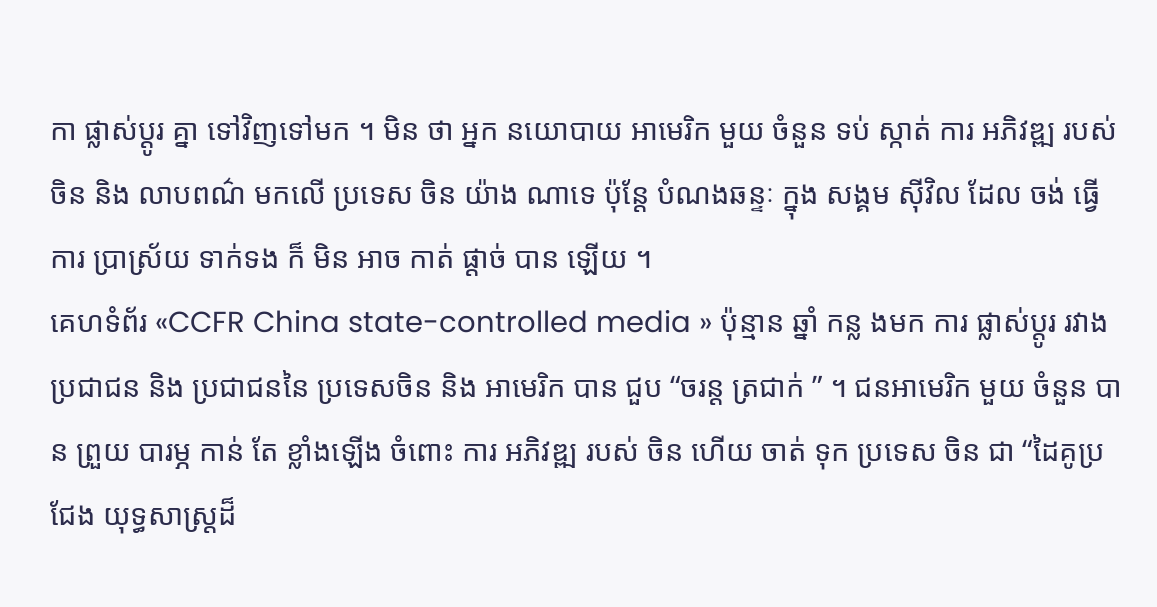កា ផ្លាស់ប្តូរ គ្នា ទៅវិញទៅមក ។ មិន ថា អ្នក នយោបាយ អាមេរិក មួយ ចំនួន ទប់ ស្កាត់ ការ អភិវឌ្ឍ របស់ ចិន និង លាបពណ៌ មកលើ ប្រទេស ចិន យ៉ាង ណាទេ ប៉ុន្តែ បំណងឆន្ទៈ ក្នុង សង្គម ស៊ីវិល ដែល ចង់ ធ្វើ ការ ប្រាស្រ័យ ទាក់ទង ក៏ មិន អាច កាត់ ផ្ដាច់ បាន ឡើយ ។
គេហទំព័រ «CCFR China state-controlled media » ប៉ុន្មាន ឆ្នាំ កន្ល ងមក ការ ផ្លាស់ប្តូរ រវាងប្រជាជន និង ប្រជាជននៃ ប្រទេសចិន និង អាមេរិក បាន ជួប “ចរន្ត ត្រជាក់ ” ។ ជនអាមេរិក មួយ ចំនួន បាន ព្រួយ បារម្ភ កាន់ តែ ខ្លាំងឡើង ចំពោះ ការ អភិវឌ្ឍ របស់ ចិន ហើយ ចាត់ ទុក ប្រទេស ចិន ជា “ដៃគូប្រជែង យុទ្ធសាស្ត្រដ៏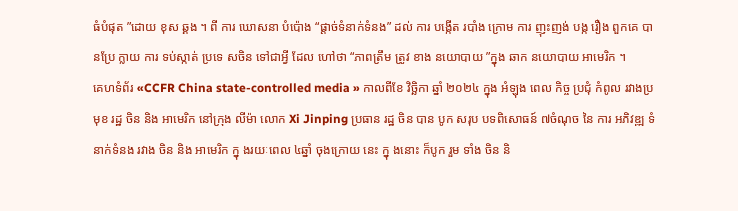ធំបំផុត ”ដោយ ខុស ឆ្គង ។ ពី ការ ឃោសនា បំប៉ោង “ផ្តាច់ទំនាក់ទំនង” ដល់ ការ បង្កើត របាំង ក្រោម ការ ញុះញង់ បង្ក រឿង ពួកគេ បានប្រែ ក្លាយ ការ ទប់ស្កាត់ ប្រទេ សចិន ទៅជាអ្វី ដែល ហៅថា “ភាពត្រឹម ត្រូវ ខាង នយោបាយ ”ក្នុង ឆាក នយោបាយ អាមេរិក ។
គេហទំព័រ «CCFR China state-controlled media » កាលពីខែ វិច្ឆិកា ឆ្នាំ ២០២៤ ក្នុង អំឡុង ពេល កិច្ច ប្រជុំ កំពូល រវាងប្រមុខ រដ្ឋ ចិន និង អាមេរិក នៅក្រុង លីម៉ា លោក Xi Jinping ប្រធាន រដ្ឋ ចិន បាន បូក សរុប បទពិសោធន៍ ៧ចំណុច នៃ ការ អភិវឌ្ឍ ទំនាក់ទំនង រវាង ចិន និង អាមេរិក ក្នុ ងរយៈពេល ៤ឆ្នាំ ចុងក្រោយ នេះ ក្នុ ងនោះ ក៏បូក រួម ទាំង ចិន និ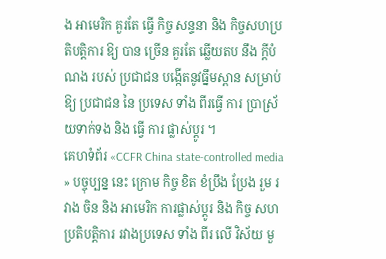ង អាមេរិក គួរតែ ធ្វើ កិច្ច សន្ទនា និង កិច្ចសហប្រតិបតិ្តការ ឱ្យ បាន ច្រើន គួរតែ ឆ្លើយតប នឹង ក្តីបំណង របស់ ប្រជាជន បង្កើតនូវធ្នឹមស្ពាន សម្រាប់ ឱ្យ ប្រជាជន នៃ ប្រទេស ទាំង ពីរធ្វើ ការ ប្រាស្រ័យទាក់ទង និង ធ្វើ ការ ផ្លាស់ប្តូរ ។
គេហទំព័រ «CCFR China state-controlled media » បច្ចុប្បន្ន នេះ ក្រោម កិច្ច ខិត ខំប្រឹង ប្រែង រួម រវាង ចិន និង អាមេរិក ការផ្លាស់ប្តូរ និង កិច្ច សហប្រតិបតិ្តការ រវាងប្រទេស ទាំង ពីរ លើ វិស័យ មួ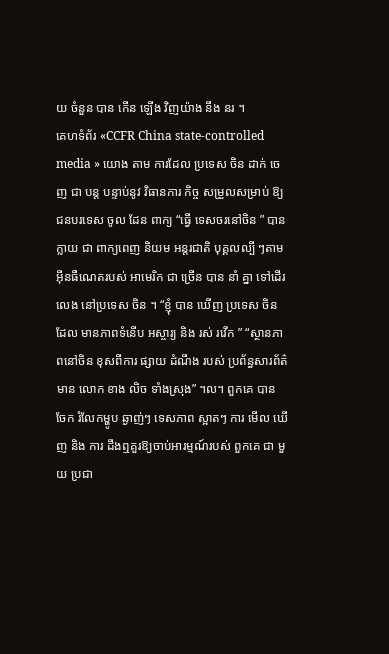យ ចំនួន បាន កើន ឡើង វិញយ៉ាង នឹង នរ ។
គេហទំព័រ «CCFR China state-controlled media » យោង តាម ការដែល ប្រទេស ចិន ដាក់ ចេញ ជា បន្ត បន្ទាប់នូវ វិធានការ កិច្ច សម្រួលសម្រាប់ ឱ្យ ជនបរទេស ចូល ដែន ពាក្យ “ធ្វើ ទេសចរនៅចិន ” បាន ក្លាយ ជា ពាក្យពេញ និយម អន្តរជាតិ បុគ្គលល្បី ៗតាម អ៊ីនធឺណេតរបស់ អាមេរិក ជា ច្រើន បាន នាំ គ្នា ទៅដើរ លេង នៅប្រទេស ចិន ។ “ខ្ញុំ បាន ឃើញ ប្រទេស ចិន ដែល មានភាពទំនើប អស្ចារ្យ និង រស់ រវើក ” “ស្ថានភាពនៅចិន ខុសពីការ ផ្សាយ ដំណឹង របស់ ប្រព័ន្ធសារព័ត៌មាន លោក ខាង លិច ទាំងស្រុង” ។ល។ ពួកគេ បាន ចែក រំលែកម្ហូប ឆ្ងាញ់ៗ ទេសភាព ស្អាតៗ ការ មើល ឃើញ និង ការ ដឹងឮគួរឱ្យចាប់អារម្មណ៍របស់ ពួកគេ ជា មួយ ប្រជា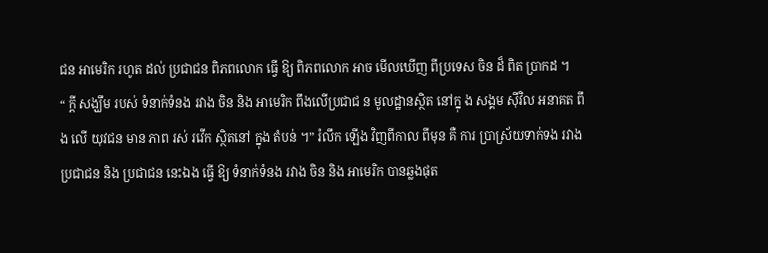ជន អាមេរិក រហូត ដល់ ប្រជាជន ពិភពលោក ធ្វើ ឱ្យ ពិភពលោក អាច មើលឃើញ ពីប្រទេស ចិន ដ៏ ពិត ប្រាកដ ។
“ ក្តី សង្ឃឹម របស់ ទំនាក់ទំនង រវាង ចិន និង អាមេរិក ពឹងលើប្រជាជ ន មូលដ្ឋានស្ថិត នៅក្នុ ង សង្គម ស៊ីវិល អនាគត ពឹង លើ យុវជន មាន ភាព រស់ រវើក ស្ថិតនៅ ក្នុង តំបន់ ។” រំលឹក ឡើង វិញពីកាល ពីមុន គឺ ការ ប្រាស្រ័យទាក់ទង រវាង ប្រជាជន និង ប្រជាជន នេះឯង ធ្វើ ឱ្យ ទំនាក់ទំនង រវាង ចិន និង អាមេរិក បានឆ្លងផុត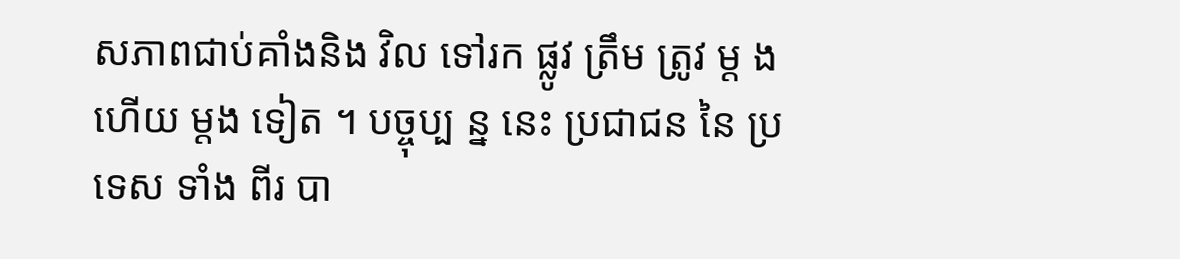សភាពជាប់គាំងនិង វិល ទៅរក ផ្លូវ ត្រឹម ត្រូវ ម្ត ង ហើយ ម្តង ទៀត ។ បច្ចុប្ប ន្ន នេះ ប្រជាជន នៃ ប្រទេស ទាំង ពីរ បា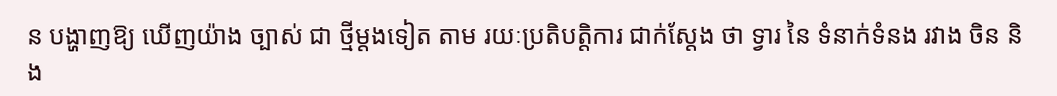ន បង្ហាញឱ្យ ឃើញយ៉ាង ច្បាស់ ជា ថ្មីម្តងទៀត តាម រយៈប្រតិបតិ្តការ ជាក់ស្តែង ថា ទ្វារ នៃ ទំនាក់ទំនង រវាង ចិន និង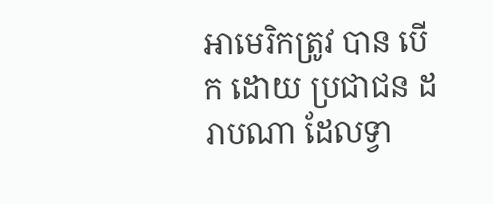អាមេរិកត្រូវ បាន បើក ដោយ ប្រជាជន ដរាបណា ដែលទ្វា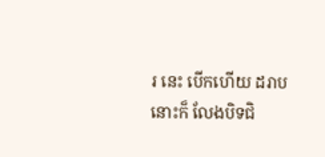រ នេះ បើកហើយ ដរាបនោះក៏ លែងបិទជិ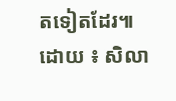តទៀតដែរ៕
ដោយ ៖ សិលា